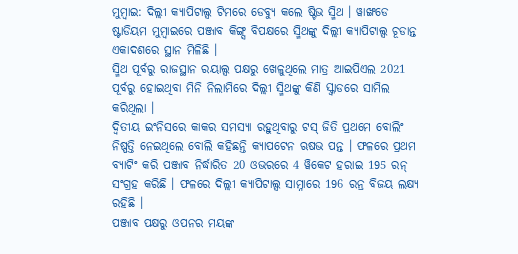ମୁମ୍ବାଇ: ଦିଲ୍ଲୀ କ୍ୟାପିଟାଲ୍ସ ଟିମରେ ଡେବ୍ୟୁ କଲେ ଷ୍ଟିଭ ସ୍ମିଥ । ୱାଙ୍ଖଡେ ଷ୍ଟାଡିୟମ ମୁମ୍ବାଇରେ ପଞ୍ଜାବ କିଙ୍ଗ୍ସ ବିପକ୍ଷରେ ସ୍ମିଥଙ୍କୁ ଦିଲ୍ଲୀ କ୍ୟାପିଟାଲ୍ସ ଚୂଡାନ୍ତ ଏକାଦଶରେ ସ୍ଥାନ ମିଳିଛି ।
ସ୍ମିଥ ପୂର୍ବରୁ ରାଜସ୍ଥାନ ରୟାଲ୍ସ ପକ୍ଷରୁ ଖେଳୁଥିଲେ ମାତ୍ର ଆଇପିଏଲ 2021 ପୂର୍ବରୁ ହୋଇଥିବା ମିନି ନିଲାମିରେ ଦିଲ୍ଲୀ ସ୍ମିଥଙ୍କୁ କିଣି ସ୍କ୍ବାଡରେ ସାମିଲ କରିଥିଲା ।
ଦ୍ବିତୀୟ ଇଂନିସରେ କାକର ସମସ୍ୟା ରହୁଥିବାରୁ ଟସ୍ ଜିତି ପ୍ରଥମେ ବୋଲିଂ ନିଷ୍ପତ୍ତି ନେଇଥିଲେ ବୋଲି କହିଛନ୍ତି କ୍ୟାପଟେନ ଋଷଭ ପନ୍ତ । ଫଳରେ ପ୍ରଥମ ବ୍ୟାଟିଂ କରି ପଞ୍ଜାବ ନିର୍ଦ୍ଧାରିତ 20 ଓଭରରେ 4 ୱିକେଟ ହରାଇ 195 ରନ୍ ସଂଗ୍ରହ କରିଛି । ଫଳରେ ଦିଲ୍ଲୀ କ୍ୟାପିଟାଲ୍ସ ସାମ୍ନାରେ 196 ରନ୍ର ବିଜୟ ଲକ୍ଷ୍ୟ ରହିଛି ।
ପଞ୍ଜାବ ପକ୍ଷରୁ ଓପନର ମୟଙ୍କ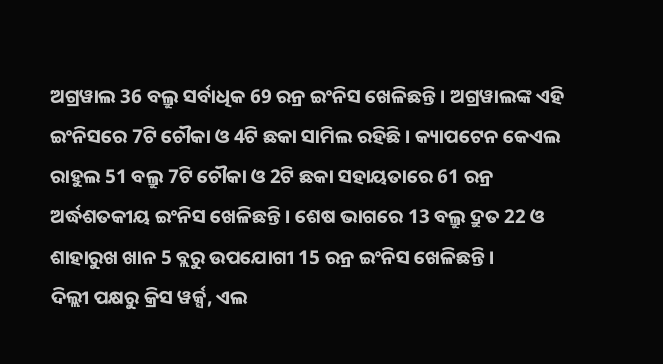ଅଗ୍ରୱାଲ 36 ବଲ୍ରୁ ସର୍ବାଧିକ 69 ରନ୍ର ଇଂନିସ ଖେଳିଛନ୍ତି । ଅଗ୍ରୱାଲଙ୍କ ଏହି ଇଂନିସରେ 7ଟି ଚୌକା ଓ 4ଟି ଛକା ସାମିଲ ରହିଛି । କ୍ୟାପଟେନ କେଏଲ ରାହୁଲ 51 ବଲ୍ରୁ 7ଟି ଚୌକା ଓ 2ଟି ଛକା ସହାୟତାରେ 61 ରନ୍ର ଅର୍ଦ୍ଧଶତକୀୟ ଇଂନିସ ଖେଳିଛନ୍ତି । ଶେଷ ଭାଗରେ 13 ବଲ୍ରୁ ଦ୍ରୁତ 22 ଓ ଶାହାରୁଖ ଖାନ 5 ବ୍ଲରୁ ଉପଯୋଗୀ 15 ରନ୍ର ଇଂନିସ ଖେଳିଛନ୍ତି ।
ଦିଲ୍ଲୀ ପକ୍ଷରୁ କ୍ରିସ ୱର୍କ୍ସ, ଏଲ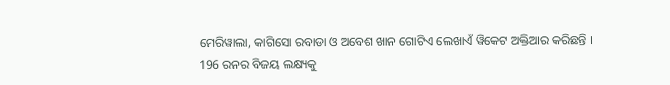ମେରିୱାଲା, କାଗିସୋ ରବାଡା ଓ ଅବେଶ ଖାନ ଗୋଟିଏ ଲେଖାଏଁ ୱିକେଟ ଅକ୍ତିଆର କରିଛନ୍ତି ।
196 ରନର ବିଜୟ ଲକ୍ଷ୍ୟକୁ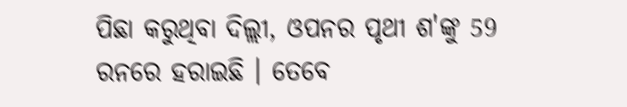ପିଛା କରୁଥିବା ଦିଲ୍ଲୀ, ଓପନର ପୃଥୀ ଶ'ଙ୍କୁ 59 ରନରେ ହରାଇଛି । ତେବେ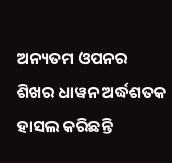ଅନ୍ୟତମ ଓପନର ଶିଖର ଧାୱନ ଅର୍ଦ୍ଧଶତକ ହାସଲ କରିଛନ୍ତି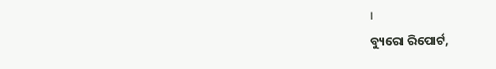।
ବ୍ୟୁରୋ ରିପୋର୍ଟ,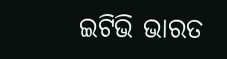ଇଟିଭି ଭାରତ